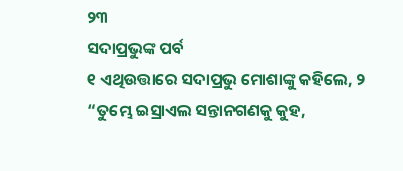୨୩
ସଦାପ୍ରଭୁଙ୍କ ପର୍ବ
୧ ଏଥିଉତ୍ତାରେ ସଦାପ୍ରଭୁ ମୋଶାଙ୍କୁ କହିଲେ, ୨ “ତୁମ୍ଭେ ଇସ୍ରାଏଲ ସନ୍ତାନଗଣକୁ କୁହ,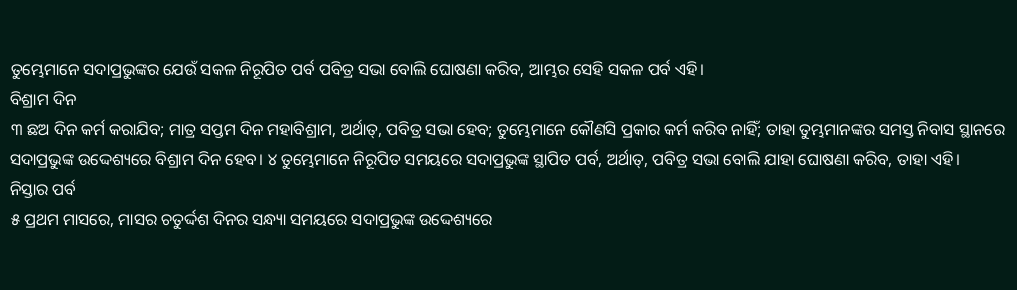ତୁମ୍ଭେମାନେ ସଦାପ୍ରଭୁଙ୍କର ଯେଉଁ ସକଳ ନିରୂପିତ ପର୍ବ ପବିତ୍ର ସଭା ବୋଲି ଘୋଷଣା କରିବ, ଆମ୍ଭର ସେହି ସକଳ ପର୍ବ ଏହି।
ବିଶ୍ରାମ ଦିନ
୩ ଛଅ ଦିନ କର୍ମ କରାଯିବ; ମାତ୍ର ସପ୍ତମ ଦିନ ମହାବିଶ୍ରାମ, ଅର୍ଥାତ୍‍, ପବିତ୍ର ସଭା ହେବ; ତୁମ୍ଭେମାନେ କୌଣସି ପ୍ରକାର କର୍ମ କରିବ ନାହିଁ; ତାହା ତୁମ୍ଭମାନଙ୍କର ସମସ୍ତ ନିବାସ ସ୍ଥାନରେ ସଦାପ୍ରଭୁଙ୍କ ଉଦ୍ଦେଶ୍ୟରେ ବିଶ୍ରାମ ଦିନ ହେବ। ୪ ତୁମ୍ଭେମାନେ ନିରୂପିତ ସମୟରେ ସଦାପ୍ରଭୁଙ୍କ ସ୍ଥାପିତ ପର୍ବ, ଅର୍ଥାତ୍‍, ପବିତ୍ର ସଭା ବୋଲି ଯାହା ଘୋଷଣା କରିବ, ତାହା ଏହି।
ନିସ୍ତାର ପର୍ବ
୫ ପ୍ରଥମ ମାସରେ, ମାସର ଚତୁର୍ଦ୍ଦଶ ଦିନର ସନ୍ଧ୍ୟା ସମୟରେ ସଦାପ୍ରଭୁଙ୍କ ଉଦ୍ଦେଶ୍ୟରେ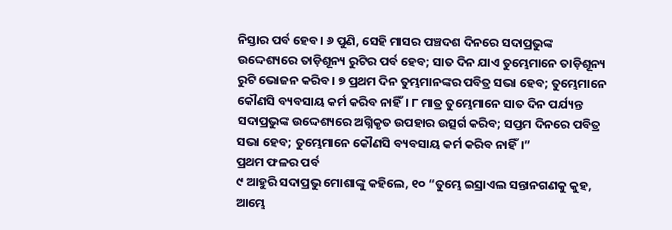ନିସ୍ତାର ପର୍ବ ହେବ। ୬ ପୁଣି, ସେହି ମାସର ପଞ୍ଚଦଶ ଦିନରେ ସଦାପ୍ରଭୁଙ୍କ ଉଦ୍ଦେଶ୍ୟରେ ତାଡ଼ିଶୂନ୍ୟ ରୁଟିର ପର୍ବ ହେବ; ସାତ ଦିନ ଯାଏ ତୁମ୍ଭେମାନେ ତାଡ଼ିଶୂନ୍ୟ ରୁଟି ଭୋଜନ କରିବ। ୭ ପ୍ରଥମ ଦିନ ତୁମ୍ଭମାନଙ୍କର ପବିତ୍ର ସଭା ହେବ; ତୁମ୍ଭେମାନେ କୌଣସି ବ୍ୟବସାୟ କର୍ମ କରିବ ନାହିଁ। ୮ ମାତ୍ର ତୁମ୍ଭେମାନେ ସାତ ଦିନ ପର୍ଯ୍ୟନ୍ତ ସଦାପ୍ରଭୁଙ୍କ ଉଦ୍ଦେଶ୍ୟରେ ଅଗ୍ନିକୃତ ଉପହାର ଉତ୍ସର୍ଗ କରିବ; ସପ୍ତମ ଦିନରେ ପବିତ୍ର ସଭା ହେବ; ତୁମ୍ଭେମାନେ କୌଣସି ବ୍ୟବସାୟ କର୍ମ କରିବ ନାହିଁ।”
ପ୍ରଥମ ଫଳର ପର୍ବ
୯ ଆହୁରି ସଦାପ୍ରଭୁ ମୋଶାଙ୍କୁ କହିଲେ, ୧୦ “ତୁମ୍ଭେ ଇସ୍ରାଏଲ ସନ୍ତାନଗଣକୁ କୁହ, ଆମ୍ଭେ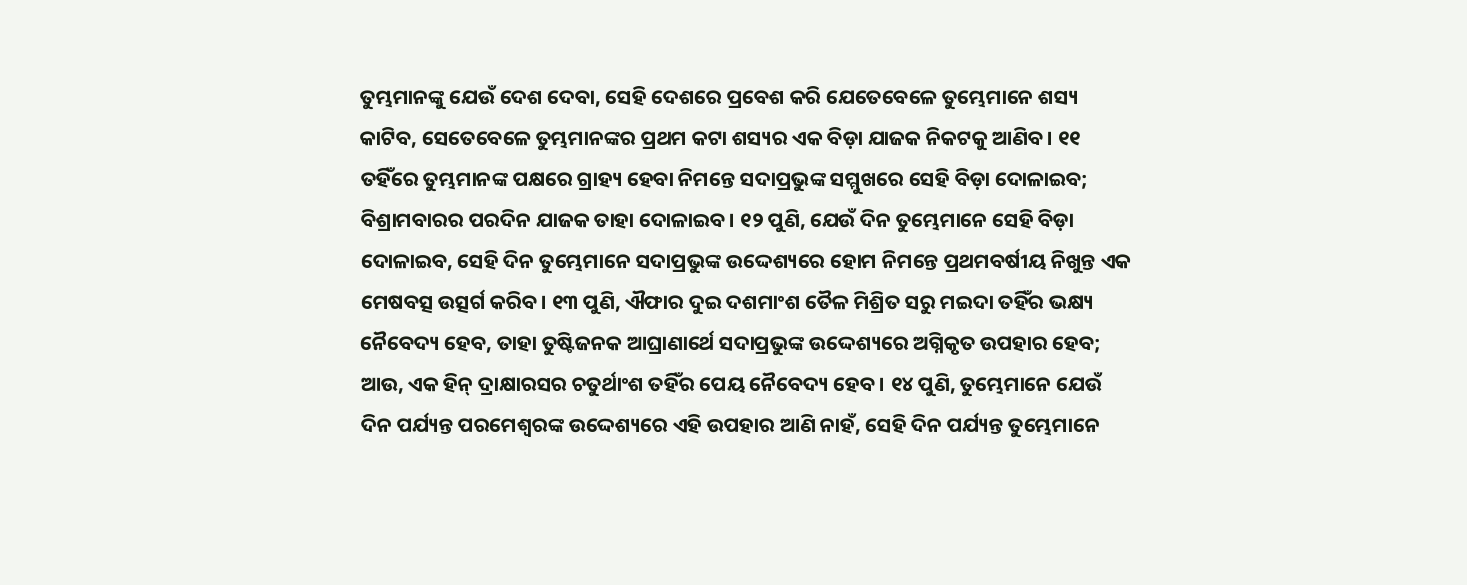ତୁମ୍ଭମାନଙ୍କୁ ଯେଉଁ ଦେଶ ଦେବା, ସେହି ଦେଶରେ ପ୍ରବେଶ କରି ଯେତେବେଳେ ତୁମ୍ଭେମାନେ ଶସ୍ୟ କାଟିବ, ସେତେବେଳେ ତୁମ୍ଭମାନଙ୍କର ପ୍ରଥମ କଟା ଶସ୍ୟର ଏକ ବିଡ଼ା ଯାଜକ ନିକଟକୁ ଆଣିବ। ୧୧ ତହିଁରେ ତୁମ୍ଭମାନଙ୍କ ପକ୍ଷରେ ଗ୍ରାହ୍ୟ ହେବା ନିମନ୍ତେ ସଦାପ୍ରଭୁଙ୍କ ସମ୍ମୁଖରେ ସେହି ବିଡ଼ା ଦୋଳାଇବ; ବିଶ୍ରାମବାରର ପରଦିନ ଯାଜକ ତାହା ଦୋଳାଇବ। ୧୨ ପୁଣି, ଯେଉଁ ଦିନ ତୁମ୍ଭେମାନେ ସେହି ବିଡ଼ା ଦୋଳାଇବ, ସେହି ଦିନ ତୁମ୍ଭେମାନେ ସଦାପ୍ରଭୁଙ୍କ ଉଦ୍ଦେଶ୍ୟରେ ହୋମ ନିମନ୍ତେ ପ୍ରଥମବର୍ଷୀୟ ନିଖୁନ୍ତ ଏକ ମେଷବତ୍ସ ଉତ୍ସର୍ଗ କରିବ। ୧୩ ପୁଣି, ଐଫାର ଦୁଇ ଦଶମାଂଶ ତୈଳ ମିଶ୍ରିତ ସରୁ ମଇଦା ତହିଁର ଭକ୍ଷ୍ୟ ନୈବେଦ୍ୟ ହେବ, ତାହା ତୁଷ୍ଟିଜନକ ଆଘ୍ରାଣାର୍ଥେ ସଦାପ୍ରଭୁଙ୍କ ଉଦ୍ଦେଶ୍ୟରେ ଅଗ୍ନିକୃତ ଉପହାର ହେବ; ଆଉ, ଏକ ହିନ୍‍ ଦ୍ରାକ୍ଷାରସର ଚତୁର୍ଥାଂଶ ତହିଁର ପେୟ ନୈବେଦ୍ୟ ହେବ। ୧୪ ପୁଣି, ତୁମ୍ଭେମାନେ ଯେଉଁ ଦିନ ପର୍ଯ୍ୟନ୍ତ ପରମେଶ୍ୱରଙ୍କ ଉଦ୍ଦେଶ୍ୟରେ ଏହି ଉପହାର ଆଣି ନାହଁ, ସେହି ଦିନ ପର୍ଯ୍ୟନ୍ତ ତୁମ୍ଭେମାନେ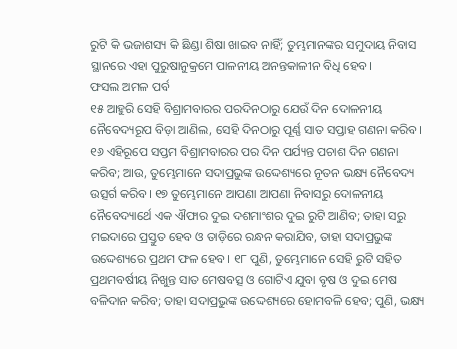ରୁଟି କି ଭଜାଶସ୍ୟ କି ଛିଣ୍ଡା ଶିଷା ଖାଇବ ନାହିଁ; ତୁମ୍ଭମାନଙ୍କର ସମୁଦାୟ ନିବାସ ସ୍ଥାନରେ ଏହା ପୁରୁଷାନୁକ୍ରମେ ପାଳନୀୟ ଅନନ୍ତକାଳୀନ ବିଧି ହେବ।
ଫସଲ ଅମଳ ପର୍ବ
୧୫ ଆହୁରି ସେହି ବିଶ୍ରାମବାରର ପରଦିନଠାରୁ ଯେଉଁ ଦିନ ଦୋଳନୀୟ ନୈବେଦ୍ୟରୂପ ବିଡ଼ା ଆଣିଲ, ସେହି ଦିନଠାରୁ ପୂର୍ଣ୍ଣ ସାତ ସପ୍ତାହ ଗଣନା କରିବ। ୧୬ ଏହିରୂପେ ସପ୍ତମ ବିଶ୍ରାମବାରର ପର ଦିନ ପର୍ଯ୍ୟନ୍ତ ପଚାଶ ଦିନ ଗଣନା କରିବ; ଆଉ, ତୁମ୍ଭେମାନେ ସଦାପ୍ରଭୁଙ୍କ ଉଦ୍ଦେଶ୍ୟରେ ନୂତନ ଭକ୍ଷ୍ୟ ନୈବେଦ୍ୟ ଉତ୍ସର୍ଗ କରିବ। ୧୭ ତୁମ୍ଭେମାନେ ଆପଣା ଆପଣା ନିବାସରୁ ଦୋଳନୀୟ ନୈବେଦ୍ୟାର୍ଥେ ଏକ ଐଫାର ଦୁଇ ଦଶମାଂଶର ଦୁଇ ରୁଟି ଆଣିବ; ତାହା ସରୁ ମଇଦାରେ ପ୍ରସ୍ତୁତ ହେବ ଓ ତାଡ଼ିରେ ରନ୍ଧନ କରାଯିବ, ତାହା ସଦାପ୍ରଭୁଙ୍କ ଉଦ୍ଦେଶ୍ୟରେ ପ୍ରଥମ ଫଳ ହେବ। ୧୮ ପୁଣି, ତୁମ୍ଭେମାନେ ସେହି ରୁଟି ସହିତ ପ୍ରଥମବର୍ଷୀୟ ନିଖୁନ୍ତ ସାତ ମେଷବତ୍ସ ଓ ଗୋଟିଏ ଯୁବା ବୃଷ ଓ ଦୁଇ ମେଷ ବଳିଦାନ କରିବ; ତାହା ସଦାପ୍ରଭୁଙ୍କ ଉଦ୍ଦେଶ୍ୟରେ ହୋମବଳି ହେବ; ପୁଣି, ଭକ୍ଷ୍ୟ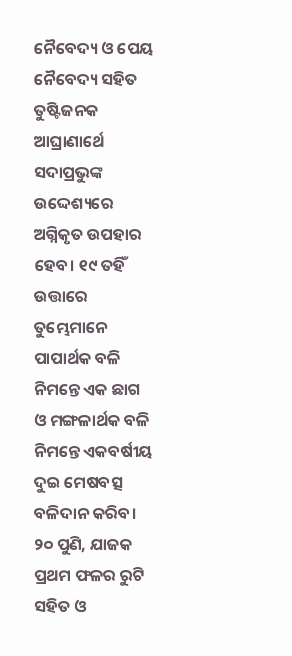ନୈବେଦ୍ୟ ଓ ପେୟ ନୈବେଦ୍ୟ ସହିତ ତୁଷ୍ଟିଜନକ ଆଘ୍ରାଣାର୍ଥେ ସଦାପ୍ରଭୁଙ୍କ ଉଦ୍ଦେଶ୍ୟରେ ଅଗ୍ନିକୃତ ଉପହାର ହେବ। ୧୯ ତହିଁ ଉତ୍ତାରେ ତୁମ୍ଭେମାନେ ପାପାର୍ଥକ ବଳି ନିମନ୍ତେ ଏକ ଛାଗ ଓ ମଙ୍ଗଳାର୍ଥକ ବଳି ନିମନ୍ତେ ଏକବର୍ଷୀୟ ଦୁଇ ମେଷବତ୍ସ ବଳିଦାନ କରିବ। ୨୦ ପୁଣି, ଯାଜକ ପ୍ରଥମ ଫଳର ରୁଟି ସହିତ ଓ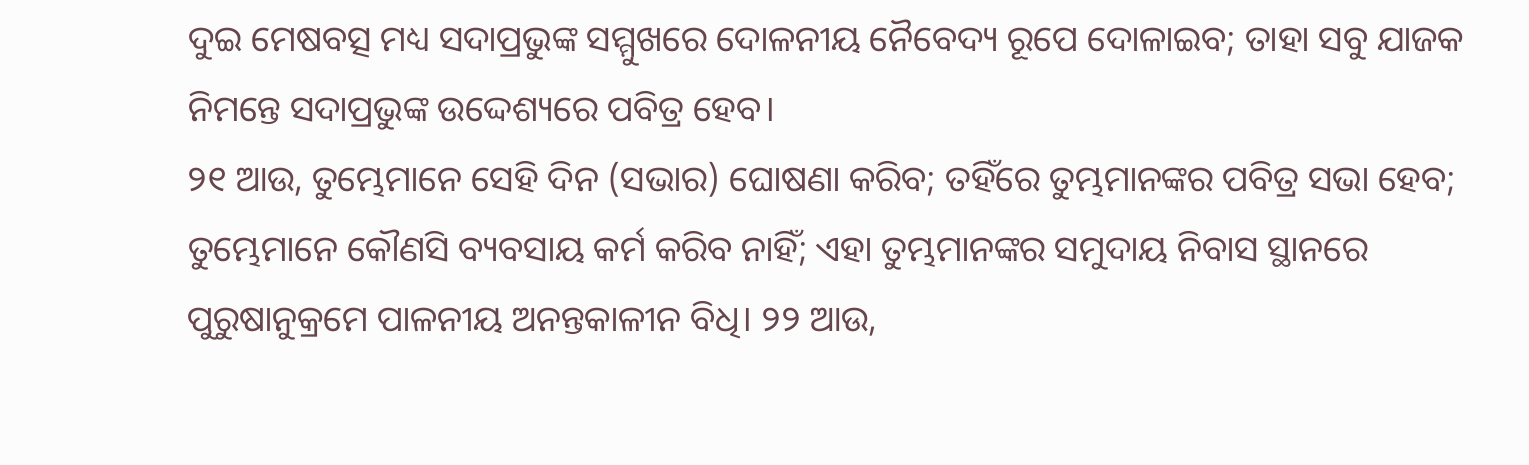ଦୁଇ ମେଷବତ୍ସ ମଧ୍ୟ ସଦାପ୍ରଭୁଙ୍କ ସମ୍ମୁଖରେ ଦୋଳନୀୟ ନୈବେଦ୍ୟ ରୂପେ ଦୋଳାଇବ; ତାହା ସବୁ ଯାଜକ ନିମନ୍ତେ ସଦାପ୍ରଭୁଙ୍କ ଉଦ୍ଦେଶ୍ୟରେ ପବିତ୍ର ହେବ।
୨୧ ଆଉ, ତୁମ୍ଭେମାନେ ସେହି ଦିନ (ସଭାର) ଘୋଷଣା କରିବ; ତହିଁରେ ତୁମ୍ଭମାନଙ୍କର ପବିତ୍ର ସଭା ହେବ; ତୁମ୍ଭେମାନେ କୌଣସି ବ୍ୟବସାୟ କର୍ମ କରିବ ନାହିଁ; ଏହା ତୁମ୍ଭମାନଙ୍କର ସମୁଦାୟ ନିବାସ ସ୍ଥାନରେ ପୁରୁଷାନୁକ୍ରମେ ପାଳନୀୟ ଅନନ୍ତକାଳୀନ ବିଧି। ୨୨ ଆଉ,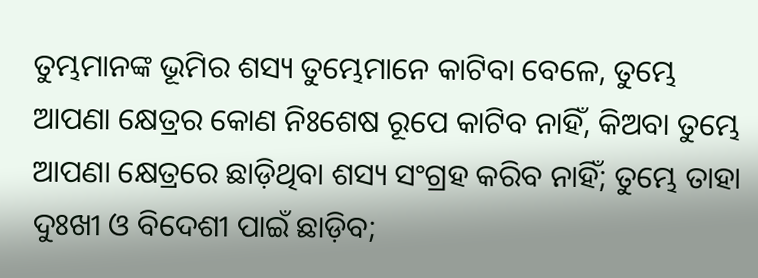ତୁମ୍ଭମାନଙ୍କ ଭୂମିର ଶସ୍ୟ ତୁମ୍ଭେମାନେ କାଟିବା ବେଳେ, ତୁମ୍ଭେ ଆପଣା କ୍ଷେତ୍ରର କୋଣ ନିଃଶେଷ ରୂପେ କାଟିବ ନାହିଁ, କିଅବା ତୁମ୍ଭେ ଆପଣା କ୍ଷେତ୍ରରେ ଛାଡ଼ିଥିବା ଶସ୍ୟ ସଂଗ୍ରହ କରିବ ନାହିଁ; ତୁମ୍ଭେ ତାହା ଦୁଃଖୀ ଓ ବିଦେଶୀ ପାଇଁ ଛାଡ଼ିବ;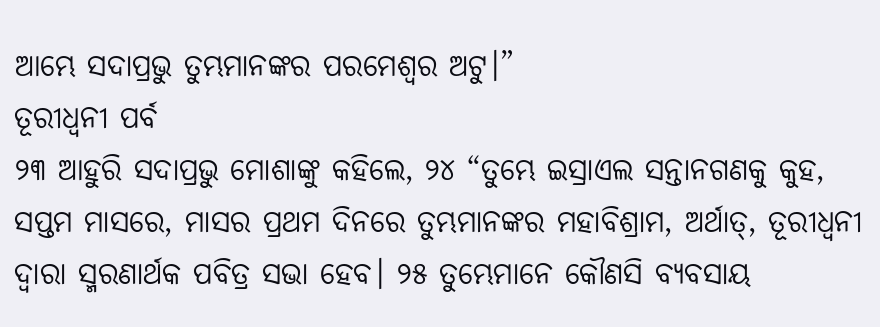ଆମ୍ଭେ ସଦାପ୍ରଭୁ ତୁମ୍ଭମାନଙ୍କର ପରମେଶ୍ୱର ଅଟୁ।”
ତୂରୀଧ୍ୱନୀ ପର୍ବ
୨୩ ଆହୁରି ସଦାପ୍ରଭୁ ମୋଶାଙ୍କୁ କହିଲେ, ୨୪ “ତୁମ୍ଭେ ଇସ୍ରାଏଲ ସନ୍ତାନଗଣକୁ କୁହ, ସପ୍ତମ ମାସରେ, ମାସର ପ୍ରଥମ ଦିନରେ ତୁମ୍ଭମାନଙ୍କର ମହାବିଶ୍ରାମ, ଅର୍ଥାତ୍‍, ତୂରୀଧ୍ୱନୀ ଦ୍ୱାରା ସ୍ମରଣାର୍ଥକ ପବିତ୍ର ସଭା ହେବ। ୨୫ ତୁମ୍ଭେମାନେ କୌଣସି ବ୍ୟବସାୟ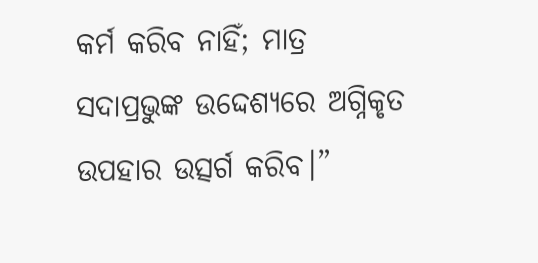କର୍ମ କରିବ ନାହିଁ; ମାତ୍ର ସଦାପ୍ରଭୁଙ୍କ ଉଦ୍ଦେଶ୍ୟରେ ଅଗ୍ନିକୃତ ଉପହାର ଉତ୍ସର୍ଗ କରିବ।”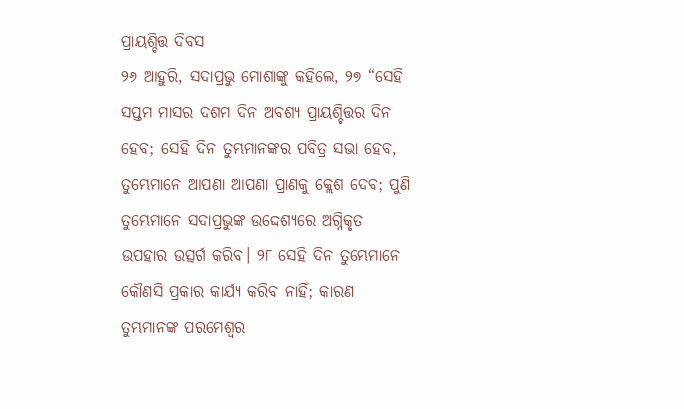ପ୍ରାୟଶ୍ଚିତ୍ତ ଦିବସ
୨୬ ଆହୁରି, ସଦାପ୍ରଭୁ ମୋଶାଙ୍କୁ କହିଲେ, ୨୭ “ସେହି ସପ୍ତମ ମାସର ଦଶମ ଦିନ ଅବଶ୍ୟ ପ୍ରାୟଶ୍ଚିତ୍ତର ଦିନ ହେବ; ସେହି ଦିନ ତୁମ୍ଭମାନଙ୍କର ପବିତ୍ର ସଭା ହେବ, ତୁମ୍ଭେମାନେ ଆପଣା ଆପଣା ପ୍ରାଣକୁ କ୍ଲେଶ ଦେବ; ପୁଣି ତୁମ୍ଭେମାନେ ସଦାପ୍ରଭୁଙ୍କ ଉଦ୍ଦେଶ୍ୟରେ ଅଗ୍ନିକୃତ ଉପହାର ଉତ୍ସର୍ଗ କରିବ। ୨୮ ସେହି ଦିନ ତୁମ୍ଭେମାନେ କୌଣସି ପ୍ରକାର କାର୍ଯ୍ୟ କରିବ ନାହିଁ; କାରଣ ତୁମ୍ଭମାନଙ୍କ ପରମେଶ୍ୱର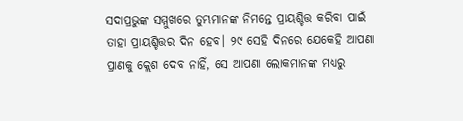ସଦାପ୍ରଭୁଙ୍କ ସମ୍ମୁଖରେ ତୁମ୍ଭମାନଙ୍କ ନିମନ୍ତେ ପ୍ରାୟଶ୍ଚିତ୍ତ କରିବା ପାଇଁ ତାହା ପ୍ରାୟଶ୍ଚିତ୍ତର ଦିନ ହେବ। ୨୯ ସେହି ଦିନରେ ଯେକେହି ଆପଣା ପ୍ରାଣକୁ କ୍ଲେଶ ଦେବ ନାହିଁ, ସେ ଆପଣା ଲୋକମାନଙ୍କ ମଧ୍ୟରୁ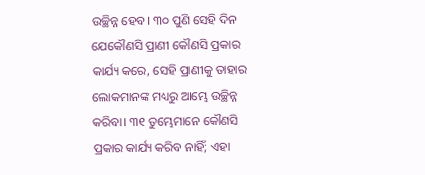ଉଚ୍ଛିନ୍ନ ହେବ। ୩୦ ପୁଣି ସେହି ଦିନ ଯେକୌଣସି ପ୍ରାଣୀ କୌଣସି ପ୍ରକାର କାର୍ଯ୍ୟ କରେ, ସେହି ପ୍ରାଣୀକୁ ତାହାର ଲୋକମାନଙ୍କ ମଧ୍ୟରୁ ଆମ୍ଭେ ଉଚ୍ଛିନ୍ନ କରିବା। ୩୧ ତୁମ୍ଭେମାନେ କୌଣସି ପ୍ରକାର କାର୍ଯ୍ୟ କରିବ ନାହିଁ; ଏହା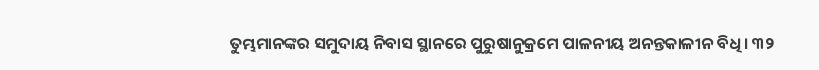ତୁମ୍ଭମାନଙ୍କର ସମୁଦାୟ ନିବାସ ସ୍ଥାନରେ ପୁରୁଷାନୁକ୍ରମେ ପାଳନୀୟ ଅନନ୍ତକାଳୀନ ବିଧି। ୩୨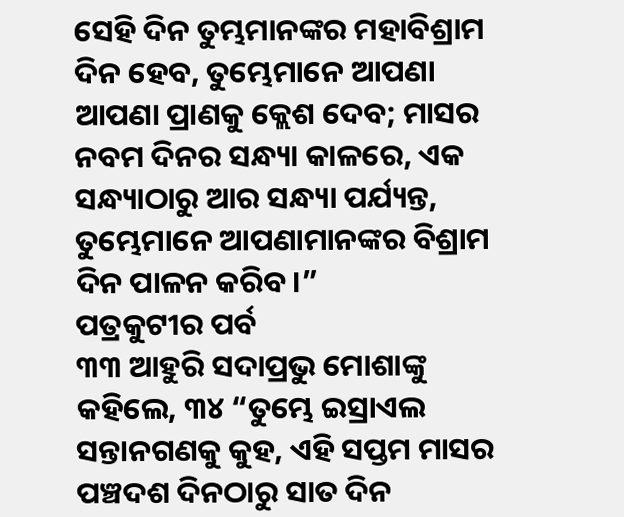ସେହି ଦିନ ତୁମ୍ଭମାନଙ୍କର ମହାବିଶ୍ରାମ ଦିନ ହେବ, ତୁମ୍ଭେମାନେ ଆପଣା ଆପଣା ପ୍ରାଣକୁ କ୍ଲେଶ ଦେବ; ମାସର ନବମ ଦିନର ସନ୍ଧ୍ୟା କାଳରେ, ଏକ ସନ୍ଧ୍ୟାଠାରୁ ଆର ସନ୍ଧ୍ୟା ପର୍ଯ୍ୟନ୍ତ, ତୁମ୍ଭେମାନେ ଆପଣାମାନଙ୍କର ବିଶ୍ରାମ ଦିନ ପାଳନ କରିବ।”
ପତ୍ରକୁଟୀର ପର୍ବ
୩୩ ଆହୁରି ସଦାପ୍ରଭୁ ମୋଶାଙ୍କୁ କହିଲେ, ୩୪ “ତୁମ୍ଭେ ଇସ୍ରାଏଲ ସନ୍ତାନଗଣକୁ କୁହ, ଏହି ସପ୍ତମ ମାସର ପଞ୍ଚଦଶ ଦିନଠାରୁ ସାତ ଦିନ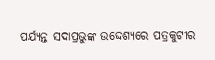ପର୍ଯ୍ୟନ୍ତ ସଦାପ୍ରଭୁଙ୍କ ଉଦ୍ଦେଶ୍ୟରେ ପତ୍ରକୁଟୀର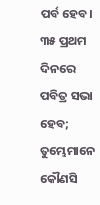ପର୍ବ ହେବ। ୩୫ ପ୍ରଥମ ଦିନରେ ପବିତ୍ର ସଭା ହେବ; ତୁମ୍ଭେମାନେ କୌଣସି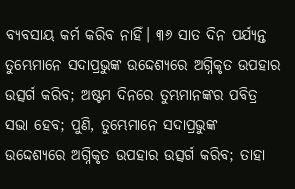ବ୍ୟବସାୟ କର୍ମ କରିବ ନାହିଁ। ୩୬ ସାତ ଦିନ ପର୍ଯ୍ୟନ୍ତ ତୁମ୍ଭେମାନେ ସଦାପ୍ରଭୁଙ୍କ ଉଦ୍ଦେଶ୍ୟରେ ଅଗ୍ନିକୃତ ଉପହାର ଉତ୍ସର୍ଗ କରିବ; ଅଷ୍ଟମ ଦିନରେ ତୁମ୍ଭମାନଙ୍କର ପବିତ୍ର ସଭା ହେବ; ପୁଣି, ତୁମ୍ଭେମାନେ ସଦାପ୍ରଭୁଙ୍କ ଉଦ୍ଦେଶ୍ୟରେ ଅଗ୍ନିକୃତ ଉପହାର ଉତ୍ସର୍ଗ କରିବ; ତାହା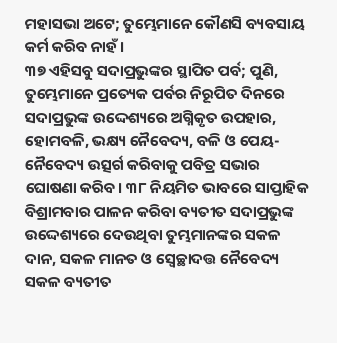ମହାସଭା ଅଟେ; ତୁମ୍ଭେମାନେ କୌଣସି ବ୍ୟବସାୟ କର୍ମ କରିବ ନାହଁ।
୩୭ ଏହିସବୁ ସଦାପ୍ରଭୁଙ୍କର ସ୍ଥାପିତ ପର୍ବ; ପୁଣି, ତୁମ୍ଭେମାନେ ପ୍ରତ୍ୟେକ ପର୍ବର ନିରୂପିତ ଦିନରେ ସଦାପ୍ରଭୁଙ୍କ ଉଦ୍ଦେଶ୍ୟରେ ଅଗ୍ନିକୃତ ଉପହାର, ହୋମବଳି, ଭକ୍ଷ୍ୟ ନୈବେଦ୍ୟ, ବଳି ଓ ପେୟ-ନୈବେଦ୍ୟ ଉତ୍ସର୍ଗ କରିବାକୁ ପବିତ୍ର ସଭାର ଘୋଷଣା କରିବ। ୩୮ ନିୟମିତ ଭାବରେ ସାପ୍ତାହିକ ବିଶ୍ରାମବାର ପାଳନ କରିବା ବ୍ୟତୀତ ସଦାପ୍ରଭୁଙ୍କ ଉଦ୍ଦେଶ୍ୟରେ ଦେଉଥିବା ତୁମ୍ଭମାନଙ୍କର ସକଳ ଦାନ, ସକଳ ମାନତ ଓ ସ୍ୱେଚ୍ଛାଦତ୍ତ ନୈବେଦ୍ୟ ସକଳ ବ୍ୟତୀତ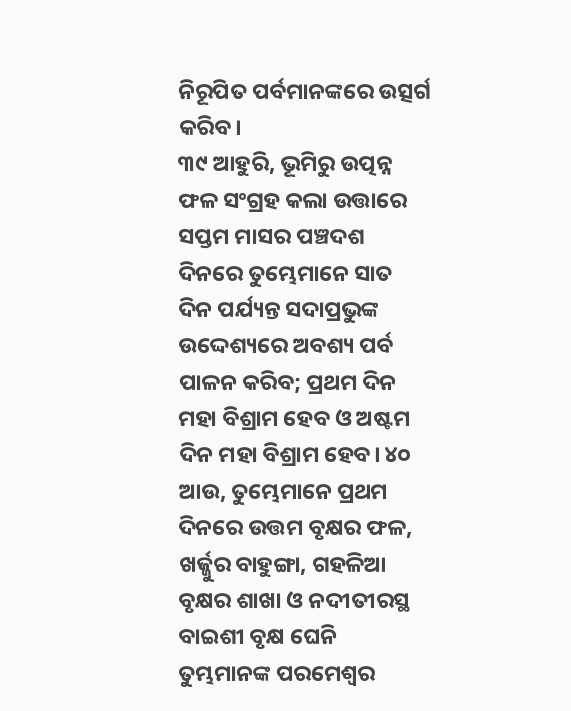ନିରୂପିତ ପର୍ବମାନଙ୍କରେ ଉତ୍ସର୍ଗ କରିବ।
୩୯ ଆହୁରି, ଭୂମିରୁ ଉତ୍ପନ୍ନ ଫଳ ସଂଗ୍ରହ କଲା ଉତ୍ତାରେ ସପ୍ତମ ମାସର ପଞ୍ଚଦଶ ଦିନରେ ତୁମ୍ଭେମାନେ ସାତ ଦିନ ପର୍ଯ୍ୟନ୍ତ ସଦାପ୍ରଭୁଙ୍କ ଉଦ୍ଦେଶ୍ୟରେ ଅବଶ୍ୟ ପର୍ବ ପାଳନ କରିବ; ପ୍ରଥମ ଦିନ ମହା ବିଶ୍ରାମ ହେବ ଓ ଅଷ୍ଟମ ଦିନ ମହା ବିଶ୍ରାମ ହେବ। ୪୦ ଆଉ, ତୁମ୍ଭେମାନେ ପ୍ରଥମ ଦିନରେ ଉତ୍ତମ ବୃକ୍ଷର ଫଳ, ଖର୍ଜ୍ଜୁର ବାହୁଙ୍ଗା, ଗହଳିଆ ବୃକ୍ଷର ଶାଖା ଓ ନଦୀତୀରସ୍ଥ ବାଇଶୀ ବୃକ୍ଷ ଘେନି ତୁମ୍ଭମାନଙ୍କ ପରମେଶ୍ୱର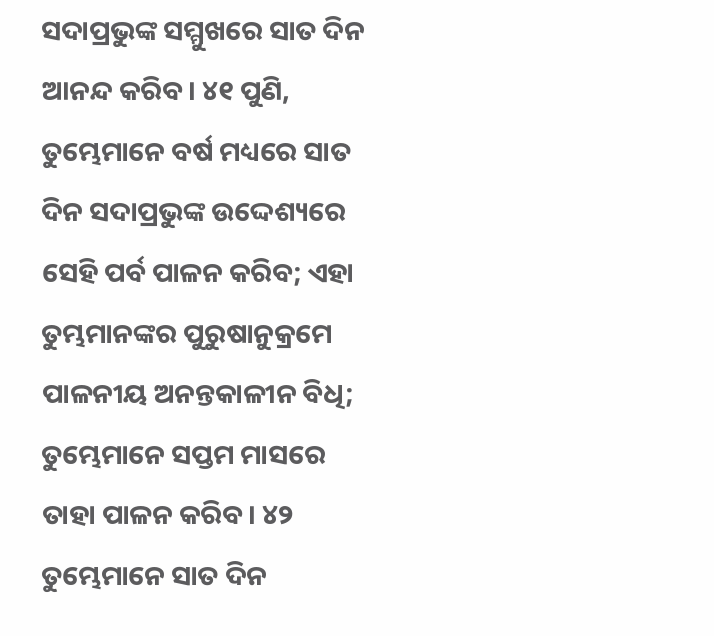ସଦାପ୍ରଭୁଙ୍କ ସମ୍ମୁଖରେ ସାତ ଦିନ ଆନନ୍ଦ କରିବ। ୪୧ ପୁଣି, ତୁମ୍ଭେମାନେ ବର୍ଷ ମଧ୍ୟରେ ସାତ ଦିନ ସଦାପ୍ରଭୁଙ୍କ ଉଦ୍ଦେଶ୍ୟରେ ସେହି ପର୍ବ ପାଳନ କରିବ; ଏହା ତୁମ୍ଭମାନଙ୍କର ପୁରୁଷାନୁକ୍ରମେ ପାଳନୀୟ ଅନନ୍ତକାଳୀନ ବିଧି; ତୁମ୍ଭେମାନେ ସପ୍ତମ ମାସରେ ତାହା ପାଳନ କରିବ। ୪୨ ତୁମ୍ଭେମାନେ ସାତ ଦିନ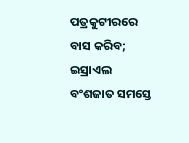ପତ୍ରକୁଟୀରରେ ବାସ କରିବ; ଇସ୍ରାଏଲ ବଂଶଜାତ ସମସ୍ତେ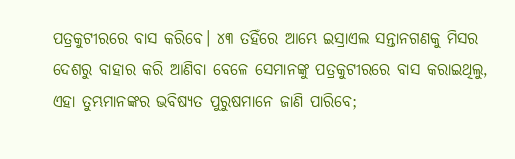ପତ୍ରକୁଟୀରରେ ବାସ କରିବେ। ୪୩ ତହିଁରେ ଆମ୍ଭେ ଇସ୍ରାଏଲ ସନ୍ତାନଗଣକୁ ମିସର ଦେଶରୁ ବାହାର କରି ଆଣିବା ବେଳେ ସେମାନଙ୍କୁ ପତ୍ରକୁଟୀରରେ ବାସ କରାଇଥିଲୁ, ଏହା ତୁମ୍ଭମାନଙ୍କର ଭବିଷ୍ୟତ ପୁରୁଷମାନେ ଜାଣି ପାରିବେ;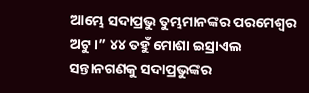ଆମ୍ଭେ ସଦାପ୍ରଭୁ ତୁମ୍ଭମାନଙ୍କର ପରମେଶ୍ୱର ଅଟୁ।” ୪୪ ତହୁଁ ମୋଶା ଇସ୍ରାଏଲ ସନ୍ତାନଗଣକୁ ସଦାପ୍ରଭୁଙ୍କର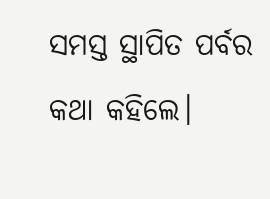ସମସ୍ତ ସ୍ଥାପିତ ପର୍ବର କଥା କହିଲେ।